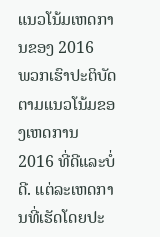ແນວໂນ້ມເຫດການຂອງ 2016
ພວກເຮົາປະຕິບັດຕາມແນວໂນ້ມຂອງເຫດການ 2016 ທີ່ດີແລະບໍ່ດີ. ແຕ່ລະເຫດການທີ່ເຮັດໂດຍປະ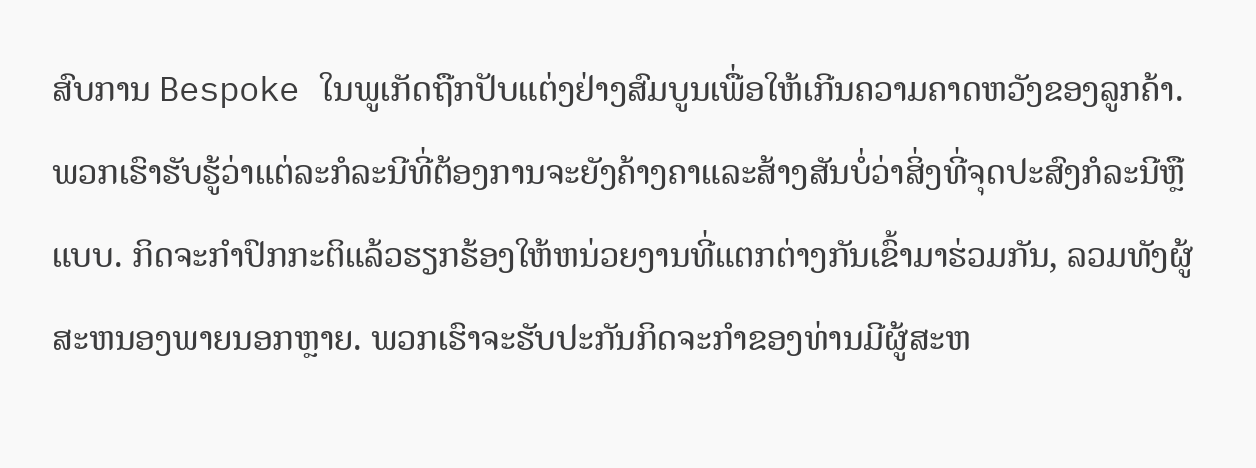ສົບການ Bespoke ໃນພູເກັດຖືກປັບແຕ່ງຢ່າງສົມບູນເພື່ອໃຫ້ເກີນຄວາມຄາດຫວັງຂອງລູກຄ້າ. ພວກເຮົາຮັບຮູ້ວ່າແຕ່ລະກໍລະນີທີ່ຕ້ອງການຈະຍັງຄ້າງຄາແລະສ້າງສັນບໍ່ວ່າສິ່ງທີ່ຈຸດປະສົງກໍລະນີຫຼືແບບ. ກິດຈະກໍາປົກກະຕິແລ້ວຮຽກຮ້ອງໃຫ້ຫນ່ວຍງານທີ່ແຕກຕ່າງກັນເຂົ້າມາຮ່ວມກັນ, ລວມທັງຜູ້ສະຫນອງພາຍນອກຫຼາຍ. ພວກເຮົາຈະຮັບປະກັນກິດຈະກໍາຂອງທ່ານມີຜູ້ສະຫ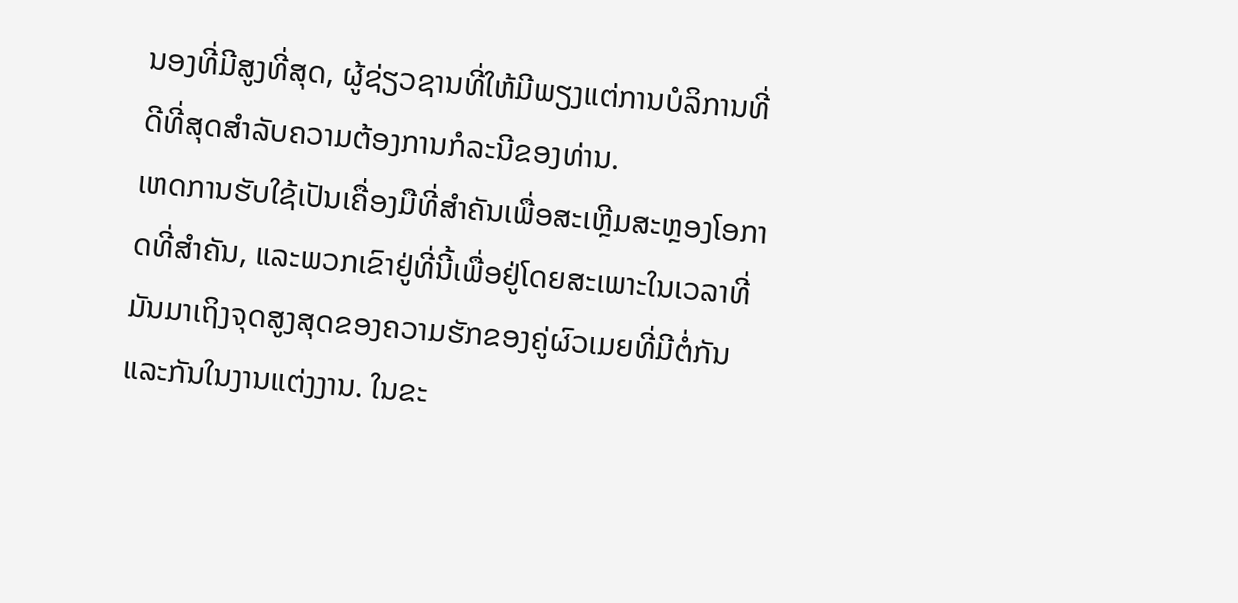ນອງທີ່ມີສູງທີ່ສຸດ, ຜູ້ຊ່ຽວຊານທີ່ໃຫ້ມີພຽງແຕ່ການບໍລິການທີ່ດີທີ່ສຸດສໍາລັບຄວາມຕ້ອງການກໍລະນີຂອງທ່ານ.
ເຫດການຮັບໃຊ້ເປັນເຄື່ອງມືທີ່ສໍາຄັນເພື່ອສະເຫຼີມສະຫຼອງໂອກາດທີ່ສໍາຄັນ, ແລະພວກເຂົາຢູ່ທີ່ນີ້ເພື່ອຢູ່ໂດຍສະເພາະໃນເວລາທີ່ມັນມາເຖິງຈຸດສູງສຸດຂອງຄວາມຮັກຂອງຄູ່ຜົວເມຍທີ່ມີຕໍ່ກັນແລະກັນໃນງານແຕ່ງງານ. ໃນຂະ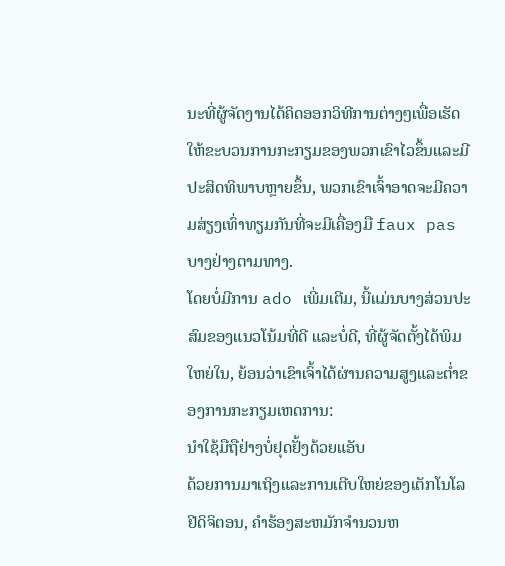ນະທີ່ຜູ້ຈັດງານໄດ້ຄິດອອກວິທີການຕ່າງໆເພື່ອເຮັດໃຫ້ຂະບວນການກະກຽມຂອງພວກເຂົາໄວຂຶ້ນແລະມີປະສິດທິພາບຫຼາຍຂຶ້ນ, ພວກເຂົາເຈົ້າອາດຈະມີຄວາມສ່ຽງເທົ່າທຽມກັນທີ່ຈະມີເຄື່ອງມື faux pas ບາງຢ່າງຕາມທາງ.
ໂດຍບໍ່ມີການ ado ເພີ່ມເຕີມ, ນີ້ແມ່ນບາງສ່ວນປະສົມຂອງແນວໂນ້ມທີ່ດີ ແລະບໍ່ດີ, ທີ່ຜູ້ຈັດຕັ້ງໄດ້ພິມໃຫຍ່ໃນ, ຍ້ອນວ່າເຂົາເຈົ້າໄດ້ຜ່ານຄວາມສູງແລະຕ່ຳຂອງການກະກຽມເຫດການ:
ນຳໃຊ້ມືຖືຢ່າງບໍ່ຢຸດຢັ້ງດ້ວຍແອັບ
ດ້ວຍການມາເຖິງແລະການເຕີບໃຫຍ່ຂອງເຕັກໂນໂລຢີດິຈິຕອນ, ຄໍາຮ້ອງສະຫມັກຈໍານວນຫ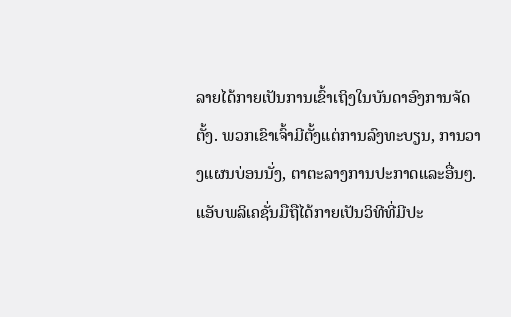ລາຍໄດ້ກາຍເປັນການເຂົ້າເຖິງໃນບັນດາອົງການຈັດຕັ້ງ. ພວກເຂົາເຈົ້າມີຕັ້ງແຕ່ການລົງທະບຽນ, ການວາງແຜນບ່ອນນັ່ງ, ຕາຕະລາງການປະກາດແລະອື່ນໆ.
ແອັບພລິເຄຊັ່ນມືຖືໄດ້ກາຍເປັນວິທີທີ່ມີປະ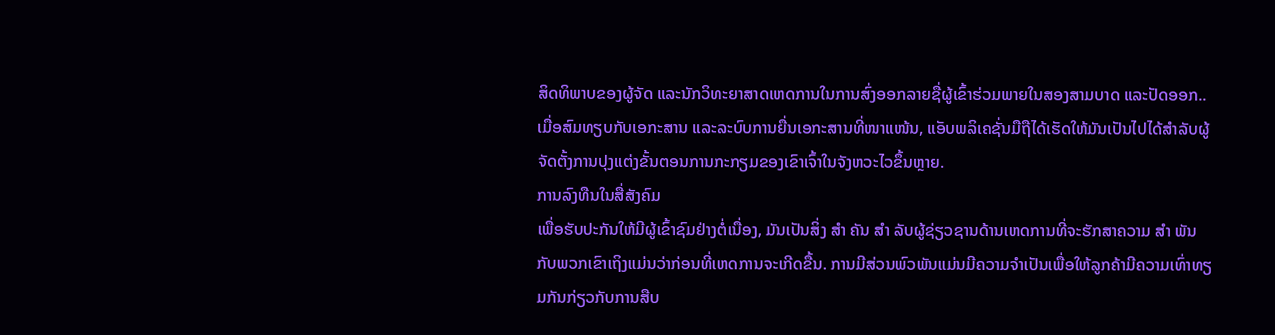ສິດທິພາບຂອງຜູ້ຈັດ ແລະນັກວິທະຍາສາດເຫດການໃນການສົ່ງອອກລາຍຊື່ຜູ້ເຂົ້າຮ່ວມພາຍໃນສອງສາມບາດ ແລະປັດອອກ.. ເມື່ອສົມທຽບກັບເອກະສານ ແລະລະບົບການຍື່ນເອກະສານທີ່ໜາແໜ້ນ, ແອັບພລິເຄຊັ່ນມືຖືໄດ້ເຮັດໃຫ້ມັນເປັນໄປໄດ້ສໍາລັບຜູ້ຈັດຕັ້ງການປຸງແຕ່ງຂັ້ນຕອນການກະກຽມຂອງເຂົາເຈົ້າໃນຈັງຫວະໄວຂຶ້ນຫຼາຍ.
ການລົງທືນໃນສື່ສັງຄົມ
ເພື່ອຮັບປະກັນໃຫ້ມີຜູ້ເຂົ້າຊົມຢ່າງຕໍ່ເນື່ອງ, ມັນເປັນສິ່ງ ສຳ ຄັນ ສຳ ລັບຜູ້ຊ່ຽວຊານດ້ານເຫດການທີ່ຈະຮັກສາຄວາມ ສຳ ພັນກັບພວກເຂົາເຖິງແມ່ນວ່າກ່ອນທີ່ເຫດການຈະເກີດຂື້ນ. ການມີສ່ວນພົວພັນແມ່ນມີຄວາມຈໍາເປັນເພື່ອໃຫ້ລູກຄ້າມີຄວາມເທົ່າທຽມກັນກ່ຽວກັບການສືບ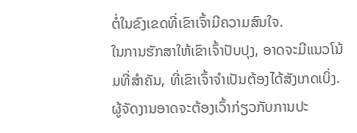ຕໍ່ໃນຂົງເຂດທີ່ເຂົາເຈົ້າມີຄວາມສົນໃຈ.
ໃນການຮັກສາໃຫ້ເຂົາເຈົ້າປັບປຸງ, ອາດຈະມີແນວໂນ້ມທີ່ສໍາຄັນ, ທີ່ເຂົາເຈົ້າຈໍາເປັນຕ້ອງໄດ້ສັງເກດເບິ່ງ. ຜູ້ຈັດງານອາດຈະຕ້ອງເວົ້າກ່ຽວກັບການປະ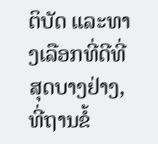ຕິບັດ ແລະທາງເລືອກທີ່ດີທີ່ສຸດບາງຢ່າງ, ທີ່ຖານຂໍ້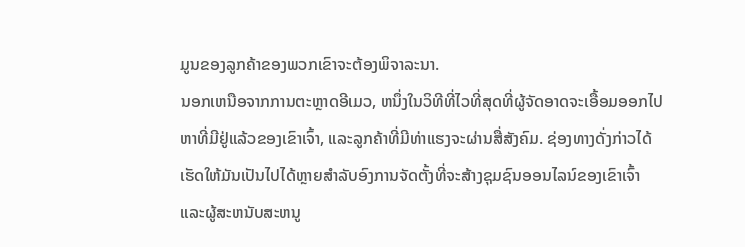ມູນຂອງລູກຄ້າຂອງພວກເຂົາຈະຕ້ອງພິຈາລະນາ.
ນອກເຫນືອຈາກການຕະຫຼາດອີເມວ, ຫນຶ່ງໃນວິທີທີ່ໄວທີ່ສຸດທີ່ຜູ້ຈັດອາດຈະເອື້ອມອອກໄປຫາທີ່ມີຢູ່ແລ້ວຂອງເຂົາເຈົ້າ, ແລະລູກຄ້າທີ່ມີທ່າແຮງຈະຜ່ານສື່ສັງຄົມ. ຊ່ອງທາງດັ່ງກ່າວໄດ້ເຮັດໃຫ້ມັນເປັນໄປໄດ້ຫຼາຍສໍາລັບອົງການຈັດຕັ້ງທີ່ຈະສ້າງຊຸມຊົນອອນໄລນ໌ຂອງເຂົາເຈົ້າແລະຜູ້ສະຫນັບສະຫນູ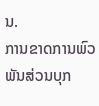ນ.
ການຂາດການພົວພັນສ່ວນບຸກ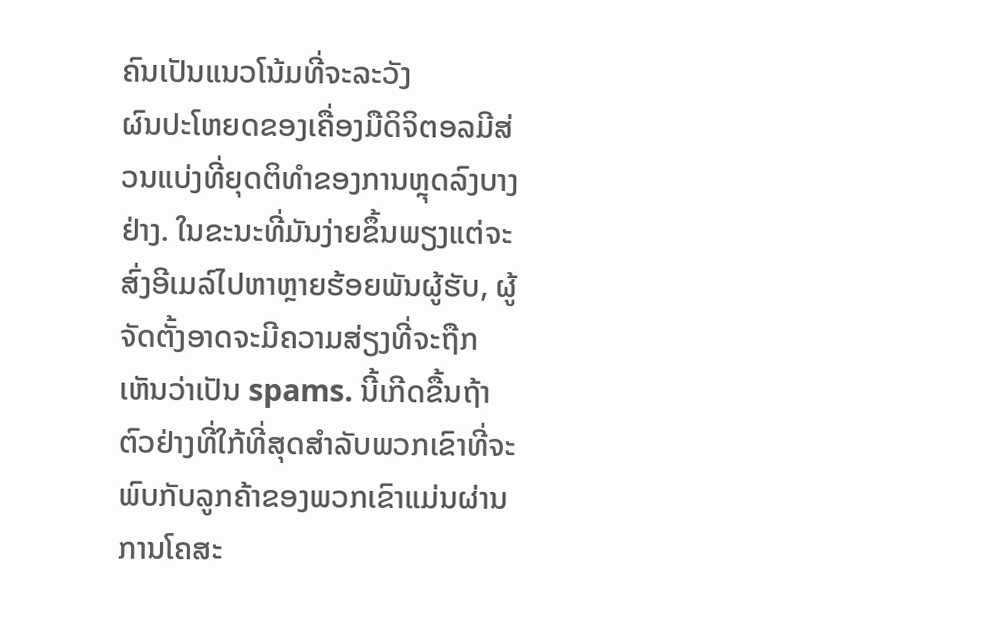ຄົນເປັນແນວໂນ້ມທີ່ຈະລະວັງ
ຜົນປະໂຫຍດຂອງເຄື່ອງມືດິຈິຕອລມີສ່ວນແບ່ງທີ່ຍຸດຕິທໍາຂອງການຫຼຸດລົງບາງຢ່າງ. ໃນຂະນະທີ່ມັນງ່າຍຂຶ້ນພຽງແຕ່ຈະສົ່ງອີເມລ໌ໄປຫາຫຼາຍຮ້ອຍພັນຜູ້ຮັບ, ຜູ້ຈັດຕັ້ງອາດຈະມີຄວາມສ່ຽງທີ່ຈະຖືກເຫັນວ່າເປັນ spams. ນີ້ເກີດຂື້ນຖ້າຕົວຢ່າງທີ່ໃກ້ທີ່ສຸດສໍາລັບພວກເຂົາທີ່ຈະພົບກັບລູກຄ້າຂອງພວກເຂົາແມ່ນຜ່ານການໂຄສະ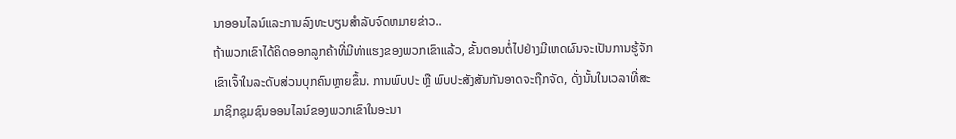ນາອອນໄລນ໌ແລະການລົງທະບຽນສໍາລັບຈົດຫມາຍຂ່າວ..
ຖ້າພວກເຂົາໄດ້ຄິດອອກລູກຄ້າທີ່ມີທ່າແຮງຂອງພວກເຂົາແລ້ວ, ຂັ້ນຕອນຕໍ່ໄປຢ່າງມີເຫດຜົນຈະເປັນການຮູ້ຈັກເຂົາເຈົ້າໃນລະດັບສ່ວນບຸກຄົນຫຼາຍຂຶ້ນ. ການພົບປະ ຫຼື ພົບປະສັງສັນກັນອາດຈະຖືກຈັດ, ດັ່ງນັ້ນໃນເວລາທີ່ສະມາຊິກຊຸມຊົນອອນໄລນ໌ຂອງພວກເຂົາໃນອະນາ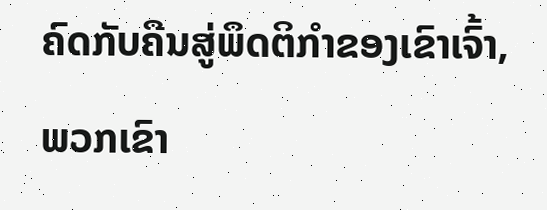ຄົດກັບຄືນສູ່ພຶດຕິກໍາຂອງເຂົາເຈົ້າ, ພວກເຂົາ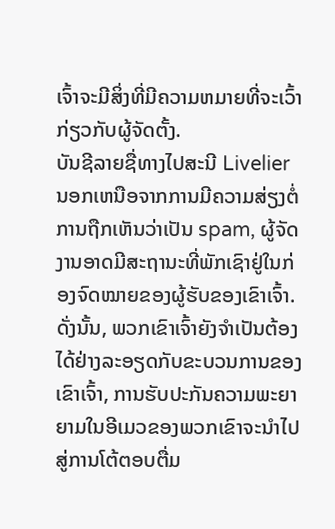ເຈົ້າຈະມີສິ່ງທີ່ມີຄວາມຫມາຍທີ່ຈະເວົ້າກ່ຽວກັບຜູ້ຈັດຕັ້ງ.
ບັນຊີລາຍຊື່ທາງໄປສະນີ Livelier
ນອກເຫນືອຈາກການມີຄວາມສ່ຽງຕໍ່ການຖືກເຫັນວ່າເປັນ spam, ຜູ້ຈັດງານອາດມີສະຖານະທີ່ພັກເຊົາຢູ່ໃນກ່ອງຈົດໝາຍຂອງຜູ້ຮັບຂອງເຂົາເຈົ້າ. ດັ່ງນັ້ນ, ພວກເຂົາເຈົ້າຍັງຈໍາເປັນຕ້ອງໄດ້ຢ່າງລະອຽດກັບຂະບວນການຂອງເຂົາເຈົ້າ, ການຮັບປະກັນຄວາມພະຍາຍາມໃນອີເມວຂອງພວກເຂົາຈະນໍາໄປສູ່ການໂຕ້ຕອບຕື່ມ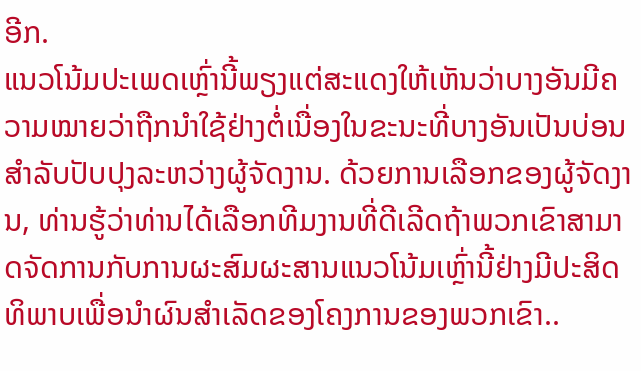ອີກ.
ແນວໂນ້ມປະເພດເຫຼົ່ານີ້ພຽງແຕ່ສະແດງໃຫ້ເຫັນວ່າບາງອັນມີຄວາມໝາຍວ່າຖືກນຳໃຊ້ຢ່າງຕໍ່ເນື່ອງໃນຂະນະທີ່ບາງອັນເປັນບ່ອນສຳລັບປັບປຸງລະຫວ່າງຜູ້ຈັດງານ. ດ້ວຍການເລືອກຂອງຜູ້ຈັດງານ, ທ່ານຮູ້ວ່າທ່ານໄດ້ເລືອກທີມງານທີ່ດີເລີດຖ້າພວກເຂົາສາມາດຈັດການກັບການຜະສົມຜະສານແນວໂນ້ມເຫຼົ່ານີ້ຢ່າງມີປະສິດທິພາບເພື່ອນໍາຜົນສໍາເລັດຂອງໂຄງການຂອງພວກເຂົາ..